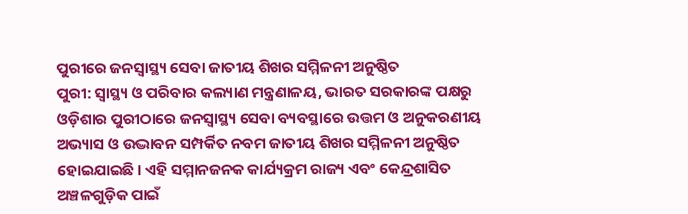ପୁରୀରେ ଜନସ୍ୱାସ୍ଥ୍ୟ ସେବା ଜାତୀୟ ଶିଖର ସମ୍ମିଳନୀ ଅନୁଷ୍ଠିତ
ପୁରୀ: ସ୍ୱାସ୍ଥ୍ୟ ଓ ପରିବାର କଲ୍ୟାଣ ମନ୍ତ୍ରଣାଳୟ, ଭାରତ ସରକାରଙ୍କ ପକ୍ଷରୁ ଓଡ଼ିଶାର ପୁରୀଠାରେ ଜନସ୍ୱାସ୍ଥ୍ୟ ସେବା ବ୍ୟବସ୍ଥାରେ ଉତ୍ତମ ଓ ଅନୁକରଣୀୟ ଅଭ୍ୟାସ ଓ ଉଦ୍ଭାବନ ସମ୍ପର୍କିତ ନବମ ଜାତୀୟ ଶିଖର ସମ୍ମିଳନୀ ଅନୁଷ୍ଠିତ ହୋଇଯାଇଛି । ଏହି ସମ୍ମାନଜନକ କାର୍ଯ୍ୟକ୍ରମ ରାଜ୍ୟ ଏବଂ କେନ୍ଦ୍ରଶାସିତ ଅଞ୍ଚଳଗୁଡ଼ିକ ପାଇଁ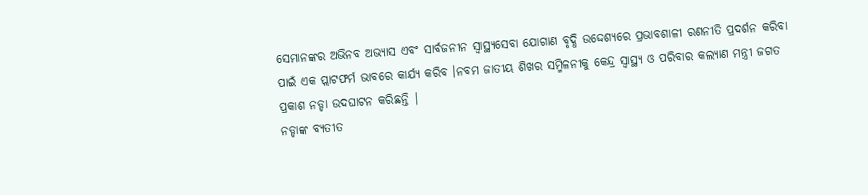ସେମାନଙ୍କର ଅଭିନବ ଅଭ୍ୟାସ ଏବଂ ସାର୍ବଜନୀନ ସ୍ୱାସ୍ଥ୍ୟସେବା ଯୋଗାଣ ବୃଦ୍ଧି ଉଦ୍ଦେଶ୍ୟରେ ପ୍ରଭାବଶାଳୀ ରଣନୀତି ପ୍ରଦର୍ଶନ କରିବା ପାଇଁ ଏକ ପ୍ଲାଟଫର୍ମ ଭାବରେ କାର୍ଯ୍ୟ କରିବ ।ନବମ ଜାତୀୟ ଶିଖର ସମ୍ମିଳନୀକୁ କେନ୍ଦ୍ର ସ୍ୱାସ୍ଥ୍ୟ ଓ ପରିବାର କଲ୍ୟାଣ ମନ୍ତ୍ରୀ ଜଗତ ପ୍ରକାଶ ନଡ୍ଡା ଉଦଘାଟନ କରିଛନ୍ତି |
ନଡ୍ଡାଙ୍କ ବ୍ୟତୀତ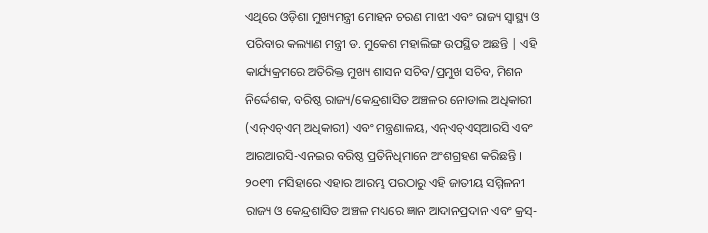ଏଥିରେ ଓଡ଼ିଶା ମୁଖ୍ୟମନ୍ତ୍ରୀ ମୋହନ ଚରଣ ମାଝୀ ଏବଂ ରାଜ୍ୟ ସ୍ୱାସ୍ଥ୍ୟ ଓ ପରିବାର କଲ୍ୟାଣ ମନ୍ତ୍ରୀ ଡ. ମୁକେଶ ମହାଲିଙ୍ଗ ଉପସ୍ଥିତ ଅଛନ୍ତି | ଏହି କାର୍ଯ୍ୟକ୍ରମରେ ଅତିରିକ୍ତ ମୁଖ୍ୟ ଶାସନ ସଚିବ/ପ୍ରମୁଖ ସଚିବ, ମିଶନ ନିର୍ଦ୍ଦେଶକ, ବରିଷ୍ଠ ରାଜ୍ୟ/କେନ୍ଦ୍ରଶାସିତ ଅଞ୍ଚଳର ନୋଡାଲ ଅଧିକାରୀ (ଏନ୍ଏଚ୍ଏମ୍ ଅଧିକାରୀ) ଏବଂ ମନ୍ତ୍ରଣାଳୟ, ଏନ୍ଏଚ୍ଏସ୍ଆରସି ଏବଂ ଆରଆରସି-ଏନଇର ବରିଷ୍ଠ ପ୍ରତିନିଧିମାନେ ଅଂଶଗ୍ରହଣ କରିଛନ୍ତି ।
୨୦୧୩ ମସିହାରେ ଏହାର ଆରମ୍ଭ ପରଠାରୁ ଏହି ଜାତୀୟ ସମ୍ମିଳନୀ ରାଜ୍ୟ ଓ କେନ୍ଦ୍ରଶାସିତ ଅଞ୍ଚଳ ମଧ୍ୟରେ ଜ୍ଞାନ ଆଦାନପ୍ରଦାନ ଏବଂ କ୍ରସ୍-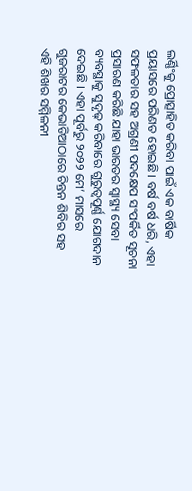ଲର୍ଣ୍ଣିଂକୁ ପ୍ରୋତ୍ସାହିତ କରିବା ପାଇଁ ଏକ ବାର୍ଷିକ ପ୍ରୟାସରେ ପରିଣତ ହୋଇଛି। ବର୍ଷ ବର୍ଷ ଧରି, ଏହା ସଫଳତାର ସହ ଅଗ୍ରଣୀ ପଦକ୍ଷେପ ସଂପର୍କିତ ସୂଚନା ପ୍ରସାରଣ କରିଛି ଯାହା ଭାରତର ସ୍ୱାସ୍ଥ୍ୟ ସେବା ବ୍ୟବସ୍ଥାକୁ ସୁଦୃଢ଼ କରିବାରେ ଗୁରୁତ୍ୱପୂର୍ଣ୍ଣ ଯୋଗଦାନ ଦେଇଛି । ଏହା ପୂର୍ବରୁ ୨୦୨୨ ମେ’ ମାସରେ ଗୁଜରାଟର କେଭାଡିଆଠାରେ ଚିନ୍ତନ ଶିବିର ସହ ଏହି ଶିଖର ସମ୍ମିଳନୀ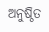ଅନୁଷ୍ଠିତ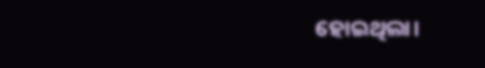ହୋଇଥିଲା।